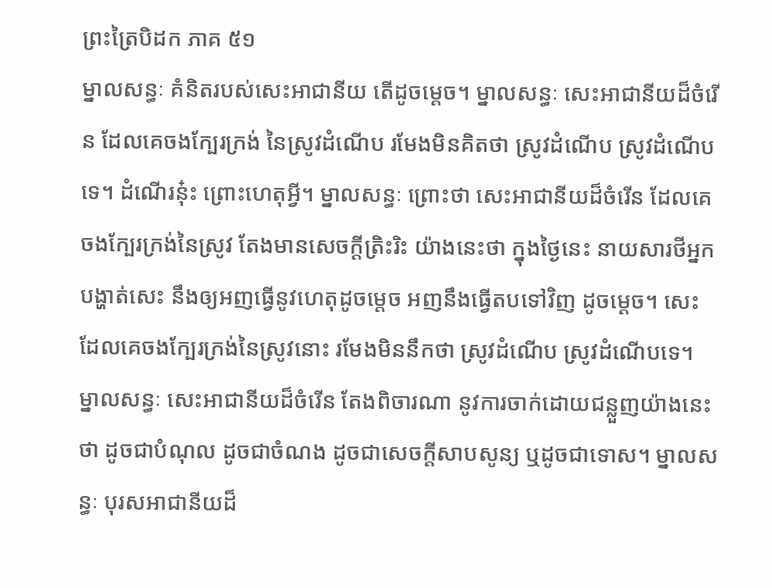ព្រះត្រៃបិដក ភាគ ៥១
ម្នាលសន្ធៈ គំនិតរបស់សេះអាជានីយ តើដូចម្តេច។ ម្នាលសន្ធៈ សេះអាជានីយដ៏ចំរើន ដែលគេចងក្បែរក្រង់ នៃស្រូវដំណើប រមែងមិនគិតថា ស្រូវដំណើប ស្រូវដំណើបទេ។ ដំណើរនុ៎ះ ព្រោះហេតុអ្វី។ ម្នាលសន្ធៈ ព្រោះថា សេះអាជានីយដ៏ចំរើន ដែលគេចងក្បែរក្រង់នៃស្រូវ តែងមានសេចក្តីត្រិះរិះ យ៉ាងនេះថា ក្នុងថ្ងៃនេះ នាយសារថីអ្នកបង្ហាត់សេះ នឹងឲ្យអញធ្វើនូវហេតុដូចម្តេច អញនឹងធ្វើតបទៅវិញ ដូចម្តេច។ សេះដែលគេចងក្បែរក្រង់នៃស្រូវនោះ រមែងមិននឹកថា ស្រូវដំណើប ស្រូវដំណើបទេ។ ម្នាលសន្ធៈ សេះអាជានីយដ៏ចំរើន តែងពិចារណា នូវការចាក់ដោយជន្លួញយ៉ាងនេះថា ដូចជាបំណុល ដូចជាចំណង ដូចជាសេចក្តីសាបសូន្យ ឬដូចជាទោស។ ម្នាលសន្ធៈ បុរសអាជានីយដ៏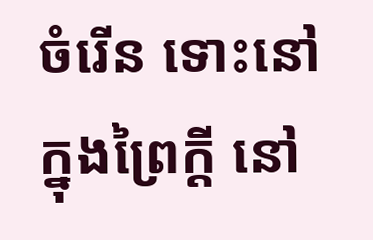ចំរើន ទោះនៅក្នុងព្រៃក្តី នៅ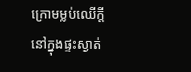ក្រោមម្លប់ឈើក្តី នៅក្នុងផ្ទះស្ងាត់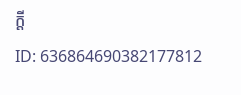ក្តី
ID: 636864690382177812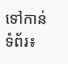ទៅកាន់ទំព័រ៖